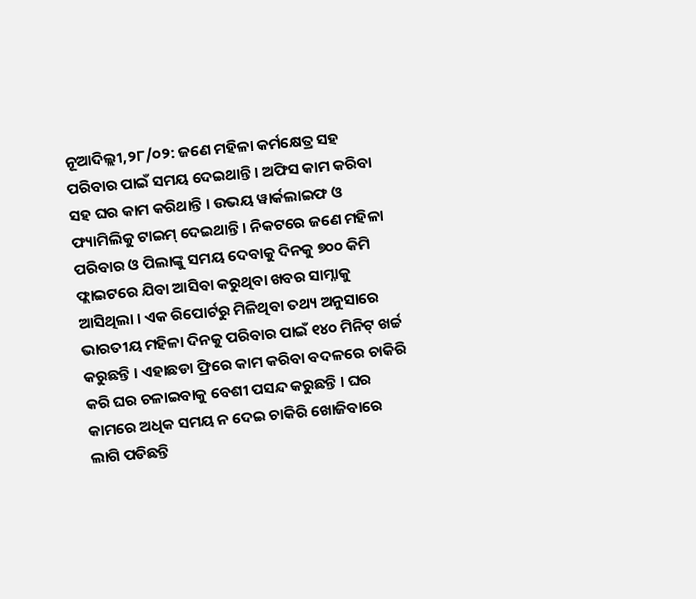ନୂଆଦିଲ୍ଲୀ,୨୮/୦୨: ଜଣେ ମହିଳା କର୍ମକ୍ଷେତ୍ର ସହ ପରିବାର ପାଇଁ ସମୟ ଦେଇଥାନ୍ତି । ଅଫିସ କାମ କରିବା ସହ ଘର କାମ କରିଥାନ୍ତି । ଉଭୟ ୱାର୍କଲାଇଫ ଓ ଫ୍ୟାମିଲିକୁ ଟାଇମ୍ ଦେଇଥାନ୍ତି । ନିକଟରେ ଜଣେ ମହିଳା ପରିବାର ଓ ପିଲାଙ୍କୁ ସମୟ ଦେବାକୁ ଦିନକୁ ୭୦୦ କିମି ଫ୍ଲାଇଟରେ ଯିବା ଆସିବା କରୁଥିବା ଖବର ସାମ୍ନାକୁ ଆସିଥିଲା । ଏକ ରିପୋର୍ଟରୁ ମିଳିଥିବା ତଥ୍ୟ ଅନୁସାରେ ଭାରତୀୟ ମହିଳା ଦିନକୁ ପରିବାର ପାଇଁ ୧୪୦ ମିନିଟ୍ ଖର୍ଚ୍ଚ କରୁଛନ୍ତି । ଏହାଛଡା ଫ୍ରିରେ କାମ କରିବା ବଦଳରେ ଚାକିରି କରି ଘର ଚଳାଇବାକୁ ବେଶୀ ପସନ୍ଦ କରୁଛନ୍ତି । ଘର କାମରେ ଅଧିକ ସମୟ ନ ଦେଇ ଚାକିରି ଖୋଜିବାରେ ଲାଗି ପଡିଛନ୍ତି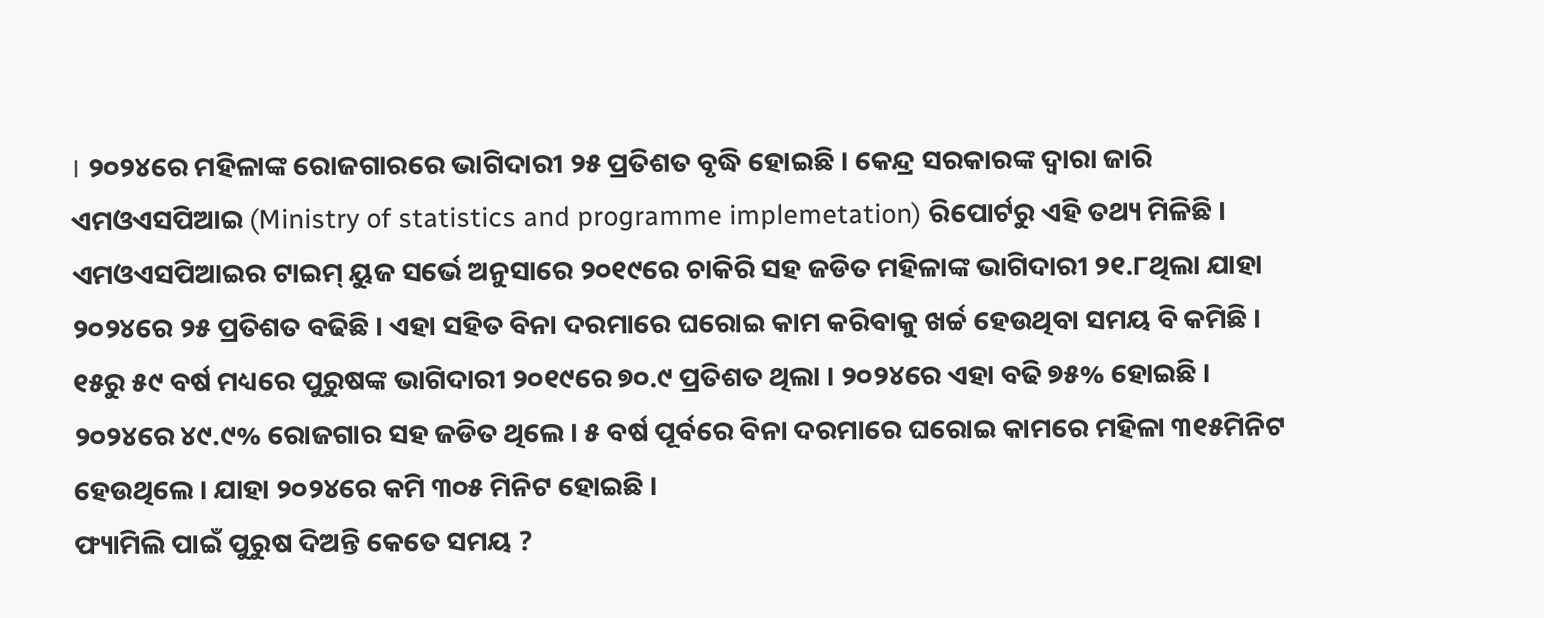। ୨୦୨୪ରେ ମହିଳାଙ୍କ ରୋଜଗାରରେ ଭାଗିଦାରୀ ୨୫ ପ୍ରତିଶତ ବୃଦ୍ଧି ହୋଇଛି । କେନ୍ଦ୍ର ସରକାରଙ୍କ ଦ୍ବାରା ଜାରି ଏମଓଏସପିଆଇ (Ministry of statistics and programme implemetation) ରିପୋର୍ଟରୁ ଏହି ତଥ୍ୟ ମିଳିଛି ।
ଏମଓଏସପିଆଇର ଟାଇମ୍ ୟୁଜ ସର୍ଭେ ଅନୁସାରେ ୨୦୧୯ରେ ଚାକିରି ସହ ଜଡିତ ମହିଳାଙ୍କ ଭାଗିଦାରୀ ୨୧.୮ଥିଲା ଯାହା ୨୦୨୪ରେ ୨୫ ପ୍ରତିଶତ ବଢିଛି । ଏହା ସହିତ ବିନା ଦରମାରେ ଘରୋଇ କାମ କରିବାକୁ ଖର୍ଚ୍ଚ ହେଉଥିବା ସମୟ ବି କମିଛି । ୧୫ରୁ ୫୯ ବର୍ଷ ମଧ୍ୟରେ ପୁରୁଷଙ୍କ ଭାଗିଦାରୀ ୨୦୧୯ରେ ୭୦.୯ ପ୍ରତିଶତ ଥିଲା । ୨୦୨୪ରେ ଏହା ବଢି ୭୫% ହୋଇଛି । ୨୦୨୪ରେ ୪୯.୯% ରୋଜଗାର ସହ ଜଡିତ ଥିଲେ । ୫ ବର୍ଷ ପୂର୍ବରେ ବିନା ଦରମାରେ ଘରୋଇ କାମରେ ମହିଳା ୩୧୫ମିନିଟ ହେଉଥିଲେ । ଯାହା ୨୦୨୪ରେ କମି ୩୦୫ ମିନିଟ ହୋଇଛି ।
ଫ୍ୟାମିଲି ପାଇଁ ପୁରୁଷ ଦିଅନ୍ତି କେତେ ସମୟ ?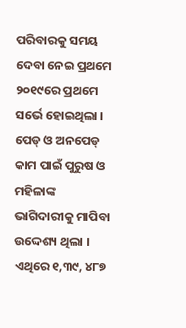ପରିବାରକୁ ସମୟ ଦେବା ନେଇ ପ୍ରଥମେ ୨୦୧୯ରେ ପ୍ରଥମେ ସର୍ଭେ ହୋଇଥିଲା । ପେଡ୍ ଓ ଅନପେଡ୍ କାମ ପାଇଁ ପୁରୁଷ ଓ ମହିଳାଙ୍କ ଭାଗିଦାରୀକୁ ମାପିବା ଉଦ୍ଦେଶ୍ୟ ଥିଲା । ଏଥିରେ ୧,୩୯, ୪୮୭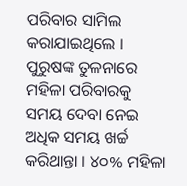ପରିବାର ସାମିଲ କରାଯାଇଥିଲେ । ପୁରୁଷଙ୍କ ତୁଳନାରେ ମହିଳା ପରିବାରକୁ ସମୟ ଦେବା ନେଇ ଅଧିକ ସମୟ ଖର୍ଚ୍ଚ କରିଥାନ୍ତା । ୪୦% ମହିଳା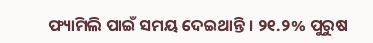ଫ୍ୟାମିଲି ପାଇଁ ସମୟ ଦେଇଥାନ୍ତି । ୨୧.୨% ପୁରୁଷ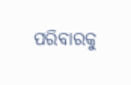ପରିବାରକୁ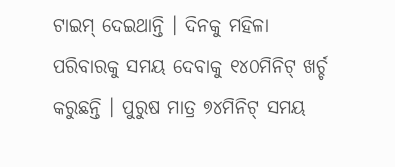ଟାଇମ୍ ଦେଇଥାନ୍ତି । ଦିନକୁ ମହିଳା ପରିବାରକୁ ସମୟ ଦେବାକୁ ୧୪୦ମିନିଟ୍ ଖର୍ଚ୍ଚ କରୁଛନ୍ତି । ପୁରୁଷ ମାତ୍ର ୭୪ମିନିଟ୍ ସମୟ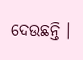ଦେଉଛନ୍ତି ।